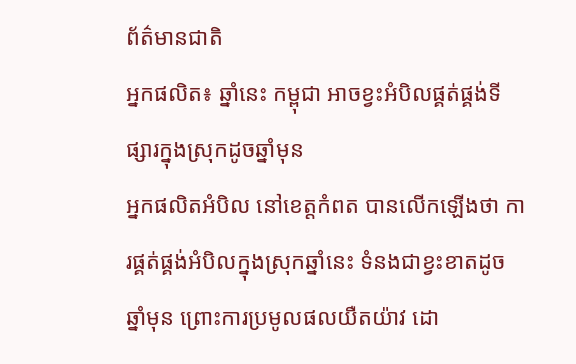ព័ត៌មានជាតិ
អ្នកផលិត៖ ឆ្នាំនេះ កម្ពុជា អាចខ្វះអំបិលផ្គត់ផ្គង់ទីផ្សារក្នុងស្រុកដូចឆ្នាំមុន
អ្នកផលិតអំបិល នៅខេត្តកំពត បានលើកឡើងថា ការផ្គត់ផ្គង់អំបិលក្នុងស្រុកឆ្នាំនេះ ទំនងជាខ្វះខាតដូចឆ្នាំមុន ព្រោះការប្រមូលផលយឺតយ៉ាវ ដោ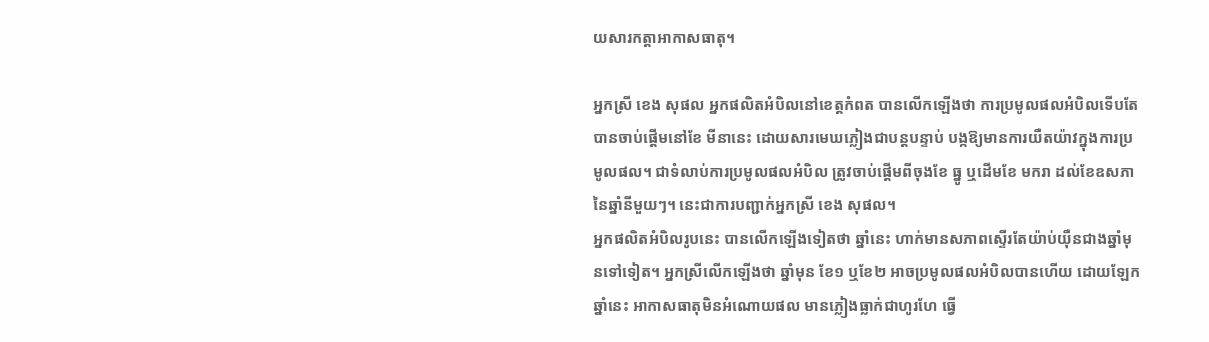យសារកត្តាអាកាសធាតុ។

អ្នកស្រី ខេង សុផល អ្នកផលិតអំបិលនៅខេត្តកំពត បានលើកឡើងថា ការប្រមូលផលអំបិលទើបតែបានចាប់ផ្តើមនៅខែ មីនានេះ ដោយសារមេឃភ្លៀងជាបន្តបន្ទាប់ បង្កឱ្យមានការយឺតយ៉ាវក្នុងការប្រមូលផល។ ជាទំលាប់ការប្រមូលផលអំបិល ត្រូវចាប់ផ្តើមពីចុងខែ ធ្នូ ឬដើមខែ មករា ដល់ខែឧសភា នៃឆ្នាំនីមួយៗ។ នេះជាការបញ្ជាក់អ្នកស្រី ខេង សុផល។
អ្នកផលិតអំបិលរូបនេះ បានលើកឡើងទៀតថា ឆ្នាំនេះ ហាក់មានសភាពស្ទើរតែយ៉ាប់យ៉ឺនជាងឆ្នាំមុនទៅទៀត។ អ្នកស្រីលើកឡើងថា ឆ្នាំមុន ខែ១ ឬខែ២ អាចប្រមូលផលអំបិលបានហើយ ដោយឡែកឆ្នាំនេះ អាកាសធាតុមិនអំណោយផល មានភ្លៀងធ្លាក់ជាហូរហែ ធ្វើ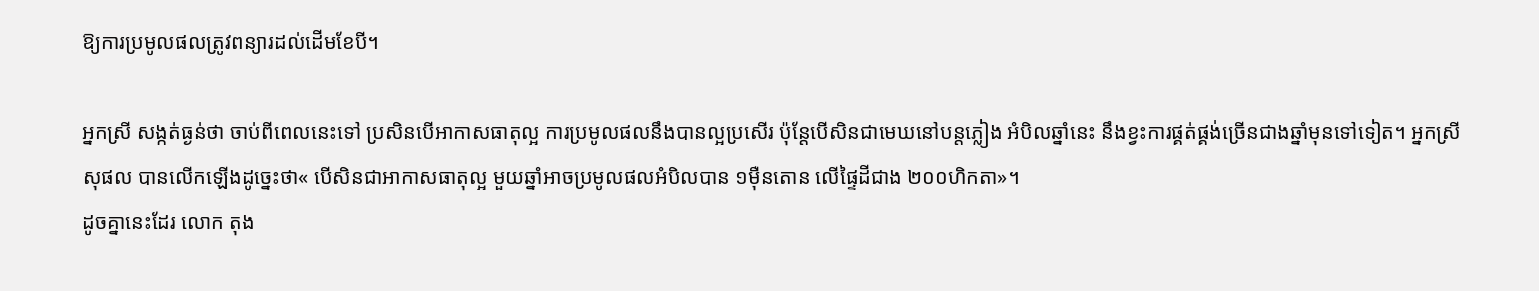ឱ្យការប្រមូលផលត្រូវពន្យារដល់ដើមខែបី។

អ្នកស្រី សង្កត់ធ្ងន់ថា ចាប់ពីពេលនេះទៅ ប្រសិនបើអាកាសធាតុល្អ ការប្រមូលផលនឹងបានល្អប្រសើរ ប៉ុន្តែបើសិនជាមេឃនៅបន្តភ្លៀង អំបិលឆ្នាំនេះ នឹងខ្វះការផ្គត់ផ្គង់ច្រើនជាងឆ្នាំមុនទៅទៀត។ អ្នកស្រី សុផល បានលើកឡើងដូច្នេះថា« បើសិនជាអាកាសធាតុល្អ មួយឆ្នាំអាចប្រមូលផលអំបិលបាន ១ម៉ឺនតោន លើផ្ទៃដីជាង ២០០ហិកតា»។
ដូចគ្នានេះដែរ លោក តុង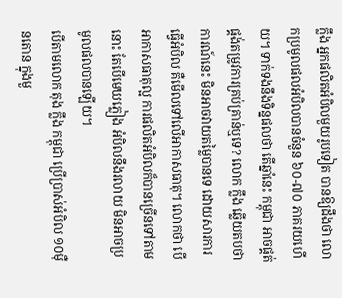ក្លឹង អ្នកផលិតអំបិលមួយរូបទៀត បានឱ្យដឹងថា លោកប្រមូលផលអំបិលបានចំនួន ៦០-៧០ ភាគរយហើយ។ ទាក់ទងនឹងទិន្នផលថា តើឆ្នាំនេះ កម្ពុជា អាចផ្គត់ផ្គង់តម្រូវការគ្រប់គ្រាន់ឬទេ? លោក ក្លឹង ឆ្លើយតបថា ការណ៍នេះ មិនអាចវាយតម្លៃបានទេ ដោយសារការធ្វើអំបិល គឺមើលទៅលើអាកាសធាតុ។ លោកថា បើអាកាសធាតុល្អ ការផលិតអំបិលក៏បានច្រើនទៅតាមនោះ តែបើមេឃភ្លៀង អំបិលនឹងរលាយ មិនអាចប្រមូលផលបានឡើយ។
បើតាមលោក តុង ក្លឹង កម្ពុជា ប្រើប្រាស់អំបិល ១០ម៉ឺនតោន ក្នុងមួ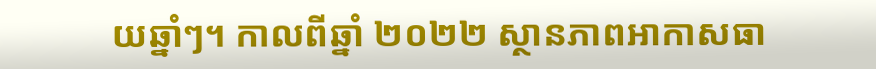យឆ្នាំៗ។ កាលពីឆ្នាំ ២០២២ ស្ថានភាពអាកាសធា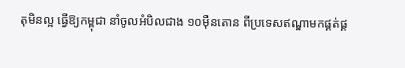តុមិនល្អ ធ្វើឱ្យកម្ពុជា នាំចូលអំបិលជាង ១០ម៉ឺនតោន ពីប្រទេសឥណ្ឌាមកផ្គត់ផ្គ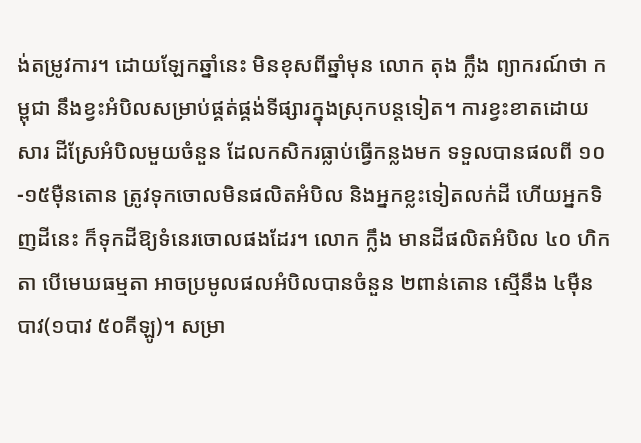ង់តម្រូវការ។ ដោយឡែកឆ្នាំនេះ មិនខុសពីឆ្នាំមុន លោក តុង ក្លឹង ព្យាករណ៍ថា កម្ពុជា នឹងខ្វះអំបិលសម្រាប់ផ្គត់ផ្គង់ទីផ្សារក្នុងស្រុកបន្តទៀត។ ការខ្វះខាតដោយសារ ដីស្រែអំបិលមួយចំនួន ដែលកសិករធ្លាប់ធ្វើកន្លងមក ទទួលបានផលពី ១០-១៥ម៉ឺនតោន ត្រូវទុកចោលមិនផលិតអំបិល និងអ្នកខ្លះទៀតលក់ដី ហើយអ្នកទិញដីនេះ ក៏ទុកដីឱ្យទំនេរចោលផងដែរ។ លោក ក្លឹង មានដីផលិតអំបិល ៤០ ហិកតា បើមេឃធម្មតា អាចប្រមូលផលអំបិលបានចំនួន ២ពាន់តោន ស្មើនឹង ៤ម៉ឺនបាវ(១បាវ ៥០គីឡូ)។ សម្រា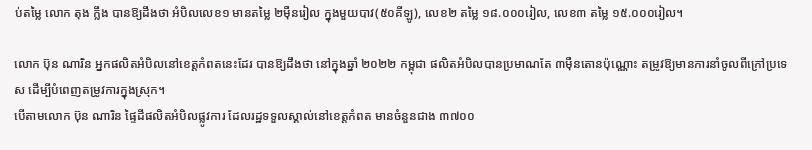ប់តម្លៃ លោក តុង ក្លឹង បានឱ្យដឹងថា អំបិលលេខ១ មានតម្លៃ ២ម៉ឺនរៀល ក្នុងមួយបាវ(៥០គីឡូ), លេខ២ តម្លៃ ១៨.០០០រៀល, លេខ៣ តម្លៃ ១៥.០០០រៀល។

លោក ប៊ុន ណារិន អ្នកផលិតអំបិលនៅខេត្តកំពតនេះដែរ បានឱ្យដឹងថា នៅក្នុងឆ្នាំ ២០២២ កម្ពុជា ផលិតអំបិលបានប្រមាណតែ ៣ម៉ឺនតោនប៉ុណ្ណោះ តម្រូវឱ្យមានការនាំចូលពីក្រៅប្រទេស ដើម្បីបំពេញតម្រូវការក្នុងស្រុក។
បើតាមលោក ប៊ុន ណារិន ផ្ទៃដីផលិតអំបិលផ្លូវការ ដែលរដ្ឋទទួលស្គាល់នៅខេត្តកំពត មានចំនួនជាង ៣៧០០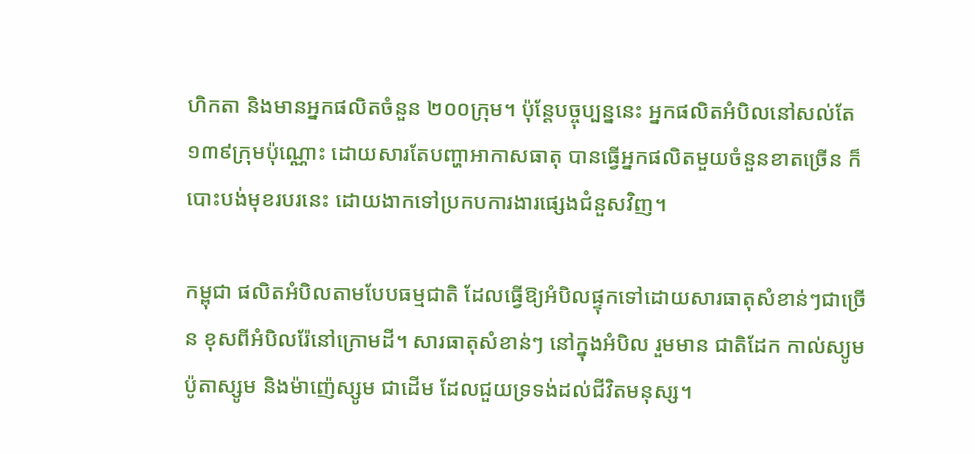ហិកតា និងមានអ្នកផលិតចំនួន ២០០ក្រុម។ ប៉ុន្តែបច្ចុប្បន្ននេះ អ្នកផលិតអំបិលនៅសល់តែ ១៣៩ក្រុមប៉ុណ្ណោះ ដោយសារតែបញ្ហាអាកាសធាតុ បានធ្វើអ្នកផលិតមួយចំនួនខាតច្រើន ក៏បោះបង់មុខរបរនេះ ដោយងាកទៅប្រកបការងារផ្សេងជំនួសវិញ។

កម្ពុជា ផលិតអំបិលតាមបែបធម្មជាតិ ដែលធ្វើឱ្យអំបិលផ្ទុកទៅដោយសារធាតុសំខាន់ៗជាច្រើន ខុសពីអំបិលរ៉ែនៅក្រោមដី។ សារធាតុសំខាន់ៗ នៅក្នុងអំបិល រួមមាន ជាតិដែក កាល់ស្យូម ប៉ូតាស្សូម និងម៉ាញ៉េស្សូម ជាដើម ដែលជួយទ្រទង់ដល់ជីវិតមនុស្ស។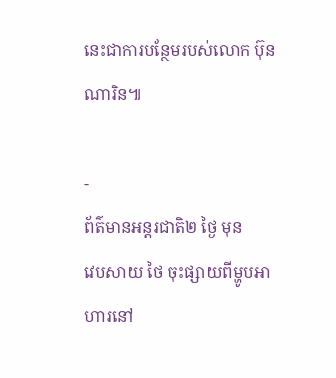នេះជាការបន្ថែមរបស់លោក ប៊ុន ណារិន៕

-
ព័ត៌មានអន្ដរជាតិ២ ថ្ងៃ មុន
វេបសាយ ថៃ ចុះផ្សាយពីម្ហូបអាហារនៅ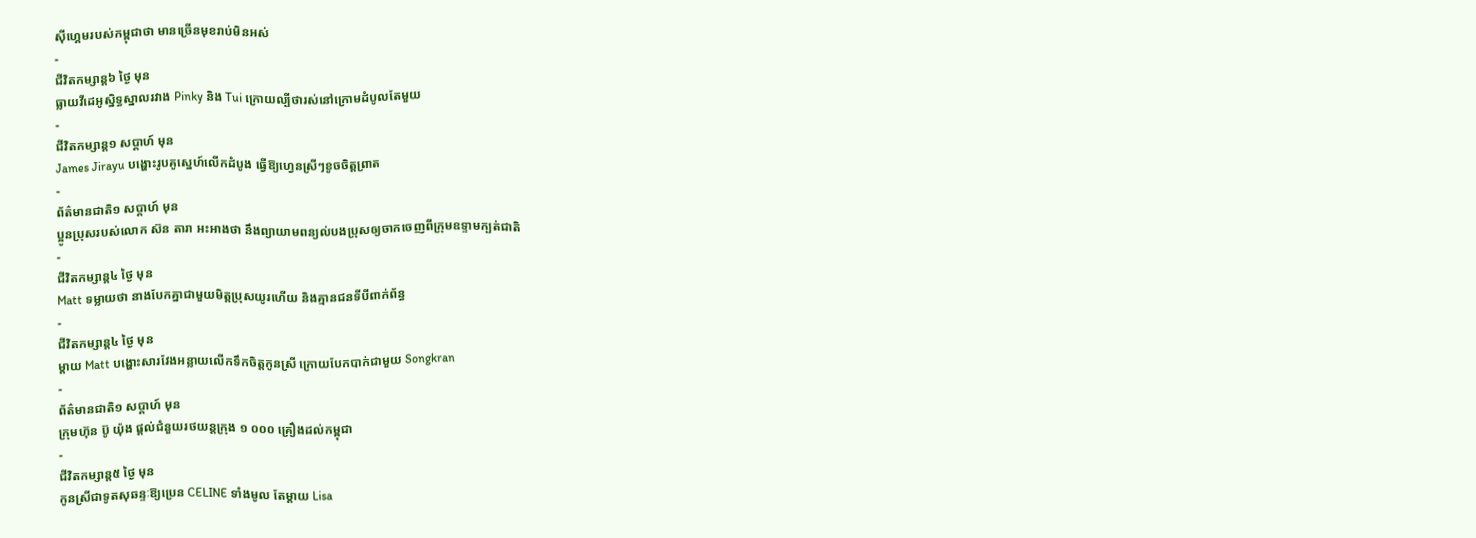ស៊ីហ្គេមរបស់កម្ពុជាថា មានច្រើនមុខរាប់មិនអស់
-
ជីវិតកម្សាន្ដ៦ ថ្ងៃ មុន
ធ្លាយវីដេអូស្និទ្ធស្នាលរវាង Pinky និង Tui ក្រោយល្បីថារស់នៅក្រោមដំបូលតែមួយ
-
ជីវិតកម្សាន្ដ១ សប្តាហ៍ មុន
James Jirayu បង្ហោះរូបគូស្នេហ៍លើកដំបូង ធ្វើឱ្យហ្វេនស្រីៗខូចចិត្តព្រាត
-
ព័ត៌មានជាតិ១ សប្តាហ៍ មុន
ប្អូនប្រុសរបស់លោក ស៊ន តារា អះអាងថា នឹងព្យាយាមពន្យល់បងប្រុសឲ្យចាកចេញពីក្រុមឧទ្ទាមក្បត់ជាតិ
-
ជីវិតកម្សាន្ដ៤ ថ្ងៃ មុន
Matt ទម្លាយថា នាងបែកគ្នាជាមួយមិត្តប្រុសយូរហើយ និងគ្មានជនទីបីពាក់ព័ន្ធ
-
ជីវិតកម្សាន្ដ៤ ថ្ងៃ មុន
ម្ដាយ Matt បង្ហោះសារវែងអន្លាយលើកទឹកចិត្តកូនស្រី ក្រោយបែកបាក់ជាមួយ Songkran
-
ព័ត៌មានជាតិ១ សប្តាហ៍ មុន
ក្រុមហ៊ុន ប៊ូ យ៉ុង ផ្ដល់ជំនួយរថយន្តក្រុង ១ ០០០ គ្រឿងដល់កម្ពុជា
-
ជីវិតកម្សាន្ដ៥ ថ្ងៃ មុន
កូនស្រីជាទូតសុឆន្ទៈឱ្យប្រេន CELINE ទាំងមូល តែម្ដាយ Lisa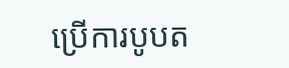ប្រើការបូបត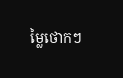ម្លៃថោកៗ